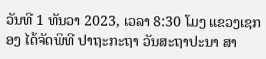ວັນທີ 1 ທັນວາ 2023, ເວລາ 8:30 ໂມງ ແຂວງເຊກອງ ໄດ້ຈັດພິທີ ປາຖະກະຖາ ວັນສະຖາປະນາ ສາ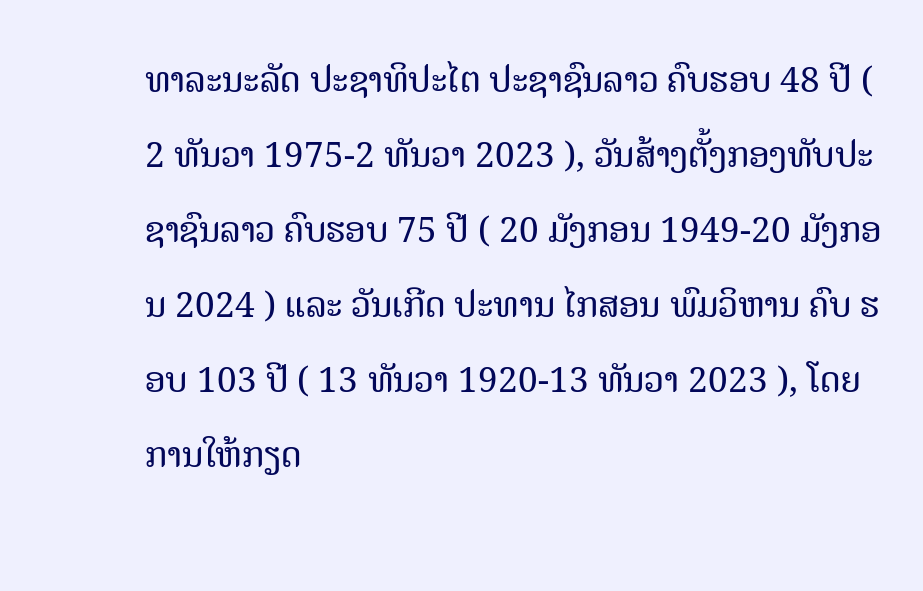ທາລະນະລັດ ປະຊາທິປະໄຕ ປະຊາຊົນລາວ ຄົບຮອບ 48 ປີ ( 2 ທັນວາ 1975-2 ທັນວາ 2023 ), ວັນສ້າງຕັ້ງກອງທັບປະຊາຊົນລາວ ຄົບຮອບ 75 ປີ ( 20 ມັງກອນ 1949-20 ມັງກອນ 2024 ) ແລະ ວັນເກີດ ປະທານ ໄກສອນ ພົມວິຫານ ຄົບ ຮອບ 103 ປີ ( 13 ທັນວາ 1920-13 ທັນວາ 2023 ), ໂດຍການໃຫ້ກຽດ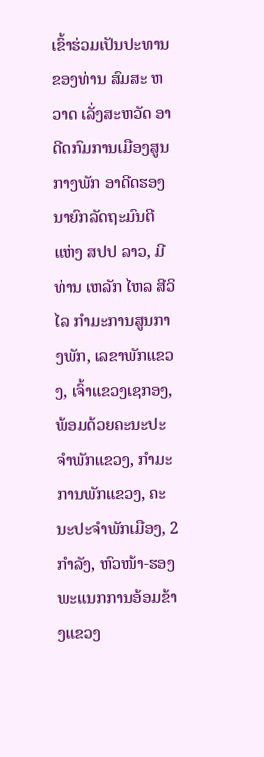ເຂົ້າຮ່ວມເປັນປະທານ ຂອງທ່ານ ສົມສະ ຫວາດ ເລັ່ງສະຫວັດ ອາດີດກົມການເມືອງສູນກາງພັກ ອາດີດຮອງນາຍົກລັດຖະມົນຕີ ແຫ່ງ ສປປ ລາວ, ມີທ່ານ ເຫລັກ ໄຫລ ສີວິໄລ ກໍາມະການສູນກາງພັກ, ເລຂາພັກແຂວງ, ເຈົ້າແຂວງເຊກອງ, ພ້ອມດ້ວຍຄະນະປະຈຳພັກແຂວງ, ກຳມະການພັກແຂວງ, ຄະນະປະຈຳພັກເມືອງ, 2 ກໍາລັງ, ຫົວໜ້າ-ຮອງພະແນກການອ້ອມຂ້າງແຂວງ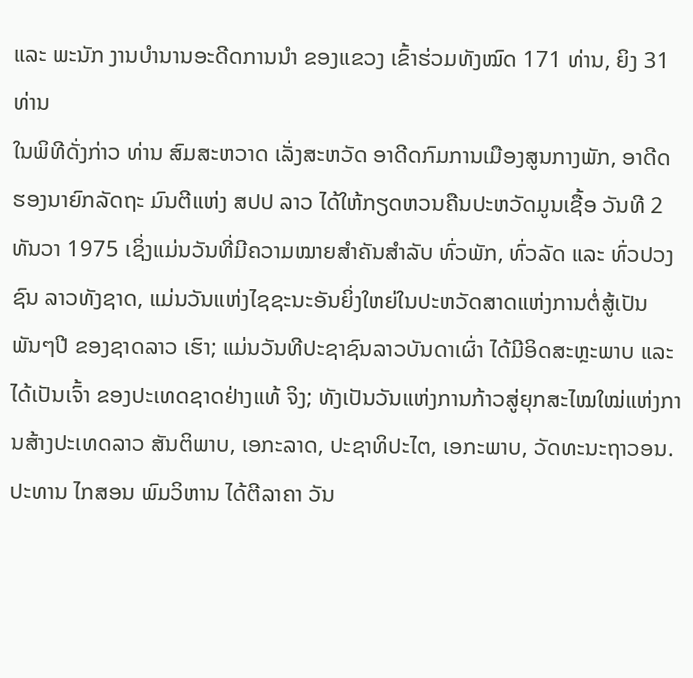ແລະ ພະນັກ ງານບໍານານອະດີດການນໍາ ຂອງແຂວງ ເຂົ້າຮ່ວມທັງໝົດ 171 ທ່ານ, ຍິງ 31 ທ່ານ
ໃນພິທີດັ່ງກ່າວ ທ່ານ ສົມສະຫວາດ ເລັ່ງສະຫວັດ ອາດີດກົມການເມືອງສູນກາງພັກ, ອາດີດຮອງນາຍົກລັດຖະ ມົນຕີແຫ່ງ ສປປ ລາວ ໄດ້ໃຫ້ກຽດຫວນຄືນປະຫວັດມູນເຊື້ອ ວັນທີ 2 ທັນວາ 1975 ເຊິ່ງແມ່ນວັນທີ່ມີຄວາມໝາຍສໍາຄັນສໍາລັບ ທົ່ວພັກ, ທົ່ວລັດ ແລະ ທົ່ວປວງຊົນ ລາວທັງຊາດ, ແມ່ນວັນແຫ່ງໄຊຊະນະອັນຍິ່ງໃຫຍ່ໃນປະຫວັດສາດແຫ່ງການຕໍ່ສູ້ເປັນພັນໆປີ ຂອງຊາດລາວ ເຮົາ; ແມ່ນວັນທີປະຊາຊົນລາວບັນດາເຜົ່າ ໄດ້ມີອິດສະຫຼະພາບ ແລະ ໄດ້ເປັນເຈົ້າ ຂອງປະເທດຊາດຢ່າງແທ້ ຈິງ; ທັງເປັນວັນແຫ່ງການກ້າວສູ່ຍຸກສະໄໝໃໝ່ແຫ່ງການສ້າງປະເທດລາວ ສັນຕິພາບ, ເອກະລາດ, ປະຊາທິປະໄຕ, ເອກະພາບ, ວັດທະນະຖາວອນ. ປະທານ ໄກສອນ ພົມວິຫານ ໄດ້ຕີລາຄາ ວັນ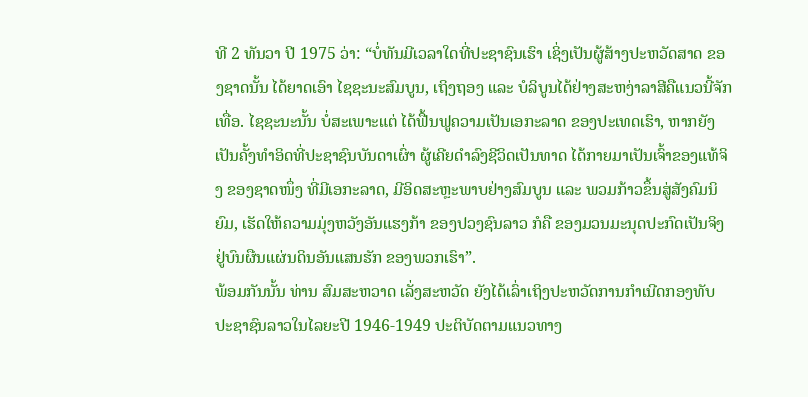ທີ 2 ທັນວາ ປີ 1975 ວ່າ: “ບໍ່ທັນມີເວລາໃດທີ່ປະຊາຊົນເຮົາ ເຊິ່ງເປັນຜູ້ສ້າງປະຫວັດສາດ ຂອງຊາດນັ້ນ ໄດ້ຍາດເອົາ ໄຊຊະນະສົມບູນ, ເຖິງຖອງ ແລະ ບໍລິບູນໄດ້ຢ່າງສະຫງ່າລາສີຄືແນວນີ້ຈັກເທື່ອ. ໄຊຊະນະນັ້ນ ບໍ່ສະເພາະແຕ່ ໄດ້ຟື້ນຟູຄວາມເປັນເອກະລາດ ຂອງປະເທດເຮົາ, ຫາກຍັງເປັນຄັ້ງທໍາອິດທີ່ປະຊາຊົນບັນດາເຜົ່າ ຜູ້ເຄີຍດໍາລົງຊີວິດເປັນທາດ ໄດ້ກາຍມາເປັນເຈົ້າຂອງແທ້ຈິງ ຂອງຊາດໜຶ່ງ ທີ່ມີເອກະລາດ, ມີອິດສະຫຼະພາບຢ່າງສົມບູນ ແລະ ພວມກ້າວຂຶ້ນສູ່ສັງຄົມນິຍົມ, ເຮັດໃຫ້ຄວາມມຸ່ງຫວັງອັນແຮງກ້າ ຂອງປວງຊົນລາວ ກໍຄື ຂອງມວນມະນຸດປະກົດເປັນຈິງ ຢູ່ບົນຜືນແຜ່ນດິນອັນແສນຮັກ ຂອງພວກເຮົາ”.
ພ້ອມກັນນັ້ນ ທ່ານ ສົມສະຫວາດ ເລັ່ງສະຫວັດ ຍັງໄດ້ເລົ່າເຖິງປະຫວັດການກຳເນີດກອງທັບປະຊາຊົນລາວໃນໄລຍະປີ 1946-1949 ປະຕິບັດຕາມແນວທາງ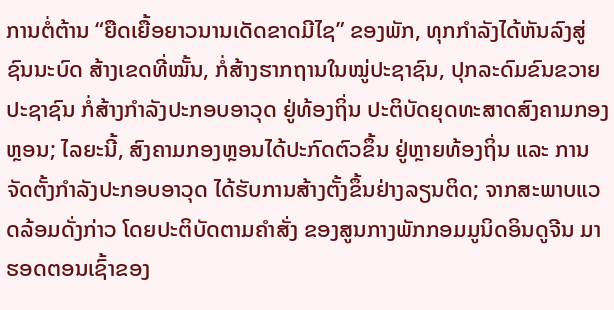ການຕໍ່ຕ້ານ “ຍືດເຍື້ອຍາວນານເດັດຂາດມີໄຊ” ຂອງພັກ, ທຸກກຳລັງໄດ້ຫັນລົງສູ່ຊົນນະບົດ ສ້າງເຂດທີ່ໝັ້ນ, ກໍ່ສ້າງຮາກຖານໃນໝູ່ປະຊາຊົນ, ປຸກລະດົມຂົນຂວາຍປະຊາຊົນ ກໍ່ສ້າງກຳລັງປະກອບອາວຸດ ຢູ່ທ້ອງຖິ່ນ ປະຕິບັດຍຸດທະສາດສົງຄາມກອງຫຼອນ; ໄລຍະນີ້, ສົງຄາມກອງຫຼອນໄດ້ປະກົດຕົວຂຶ້ນ ຢູ່ຫຼາຍທ້ອງຖິ່ນ ແລະ ການຈັດຕັ້ງກຳລັງປະກອບອາວຸດ ໄດ້ຮັບການສ້າງຕັ້ງຂຶ້ນຢ່າງລຽນຕິດ; ຈາກສະພາບແວດລ້ອມດັ່ງກ່າວ ໂດຍປະຕິບັດຕາມຄຳສັ່ງ ຂອງສູນກາງພັກກອມມູນິດອິນດູຈີນ ມາຮອດຕອນເຊົ້າຂອງ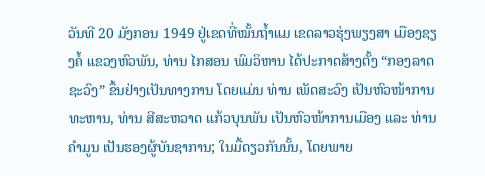ວັນທີ 20 ມັງກອນ 1949 ຢູ່ເຂດທີ່ໝັ້ນຖ້ຳແມ ເຂດລາວຮຸ່ງພຽງສາ ເມືອງຊຽງຄໍ້ ແຂວງຫົວພັນ, ທ່ານ ໄກສອນ ພົມວິຫານ ໄດ້ປະກາດສ້າງຕັ້ງ “ກອງລາດຊະວົງ” ຂຶ້ນຢ່າງເປັນທາງການ ໂດຍແມ່ນ ທ່ານ ເພັດສະວົງ ເປັນຫົວໜ້າການທະຫານ, ທ່ານ ສີສະຫວາດ ແກ້ວບຸນພັນ ເປັນຫົວໜ້າການເມືອງ ແລະ ທ່ານ ຄຳມູນ ເປັນຮອງຜູ້ບັນຊາການ; ໃນມື້ດຽວກັນນັ້ນ, ໂດຍພາຍ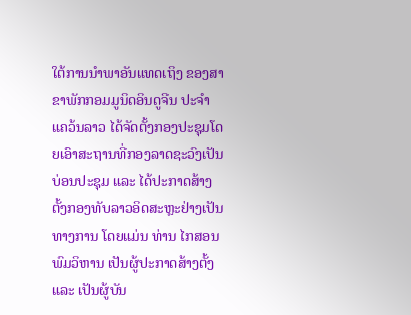ໃຕ້ການນຳພາອັນແທດເຖິງ ຂອງສາຂາພັກກອມມູນິດອິນດູຈີນ ປະຈຳແຄວ້ນລາວ ໄດ້ຈັດຕັ້ງກອງປະຊຸມໂດຍເອົາສະຖານທີ່ກອງລາດຊະວົງເປັນບ່ອນປະຊຸມ ແລະ ໄດ້ປະກາດສ້າງຕັ້ງກອງທັບລາວອິດສະຫຼະຢ່າງເປັນທາງການ ໂດຍແມ່ນ ທ່ານ ໄກສອນ ພົມວິຫານ ເປັນຜູ້ປະກາດສ້າງຕັ້ງ ແລະ ເປັນຜູ້ບັນ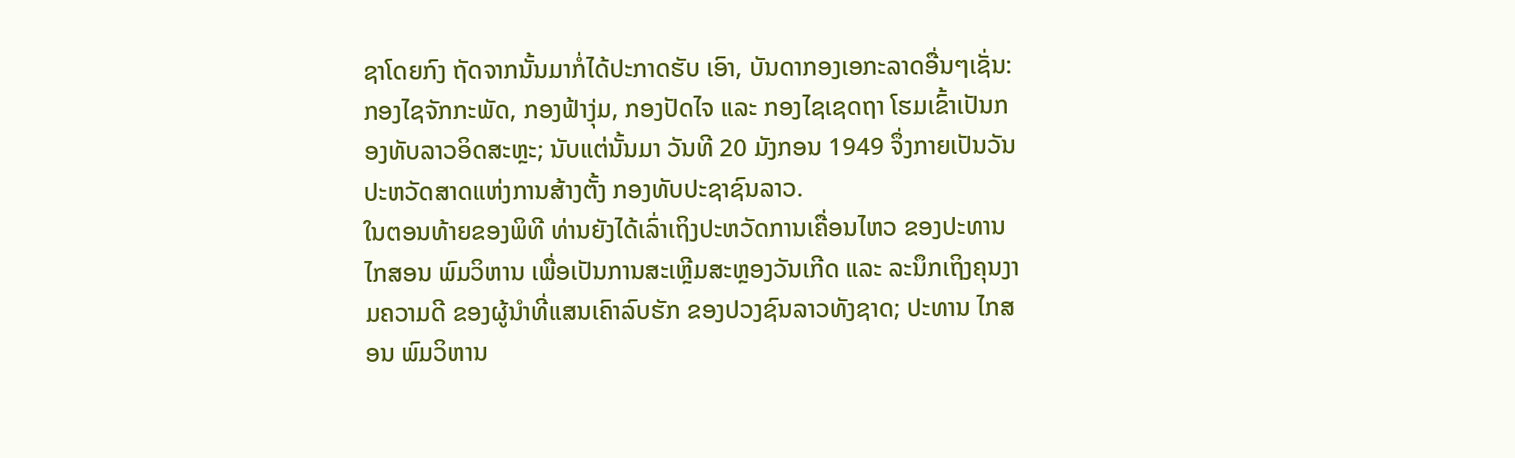ຊາໂດຍກົງ ຖັດຈາກນັ້ນມາກໍ່ໄດ້ປະກາດຮັບ ເອົາ, ບັນດາກອງເອກະລາດອື່ນໆເຊັ່ນ: ກອງໄຊຈັກກະພັດ, ກອງຟ້າງຸ່ມ, ກອງປັດໄຈ ແລະ ກອງໄຊເຊດຖາ ໂຮມເຂົ້າເປັນກອງທັບລາວອິດສະຫຼະ; ນັບແຕ່ນັ້ນມາ ວັນທີ 20 ມັງກອນ 1949 ຈຶ່ງກາຍເປັນວັນປະຫວັດສາດແຫ່ງການສ້າງຕັ້ງ ກອງທັບປະຊາຊົນລາວ.
ໃນຕອນທ້າຍຂອງພິທີ ທ່ານຍັງໄດ້ເລົ່າເຖິງປະຫວັດການເຄື່ອນໄຫວ ຂອງປະທານ ໄກສອນ ພົມວິຫານ ເພື່ອເປັນການສະເຫຼີມສະຫຼອງວັນເກີດ ແລະ ລະນຶກເຖິງຄຸນງາມຄວາມດີ ຂອງຜູ້ນຳທີ່ແສນເຄົາລົບຮັກ ຂອງປວງຊົນລາວທັງຊາດ; ປະທານ ໄກສອນ ພົມວິຫານ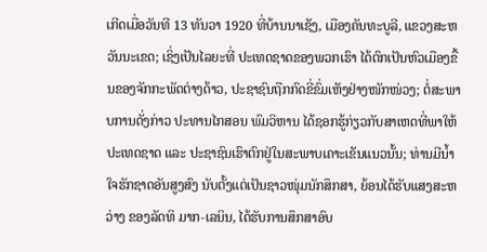ເກີດເມື່ອວັນທີ 13 ທັນວາ 1920 ທີ່ບ້ານນາເຊັງ, ເມືອງຄັນທະບູລີ, ແຂວງສະຫວັນນະເຂດ; ເຊິ່ງເປັນໄລຍະທີ່ ປະເທດຊາດຂອງພວກເຮົາ ໄດ້ຕົກເປັນຫົວເມືອງຂື້ນຂອງຈັກກະພັດຕ່າງດ້າວ, ປະຊາຊົນຖືກກົດຂີ່ຂົ່ມເຫັງຢ່າງໜັກໜ່ວງ; ຕໍ່ສະພາບການດັ່ງກ່າວ ປະທານໄກສອນ ພົມວິຫານ ໄດ້ຊອກຮູ້ກ່ຽວກັບສາເຫດທີ່ພາໃຫ້ປະເທດຊາດ ແລະ ປະຊາຊົນເຮົາຕົກຢູ່ໃນສະພາບເຄາະເຂັນແນວນັ້ນ; ທ່ານມີນ້ຳໃຈຮັກຊາດອັນສູງສົງ ນັບຕັ້ງແຕ່ເປັນຊາວໜຸ່ມນັກສຶກສາ, ຍ້ອນໄດ້ຮັບແສງສະຫວ່າງ ຂອງລັດທິ ມາກ-ເລນິນ, ໄດ້ຮັບການສຶກສາອົບ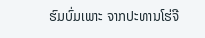ຮົມບົ່ມເພາະ ຈາກປະທານໂຮ່ຈີ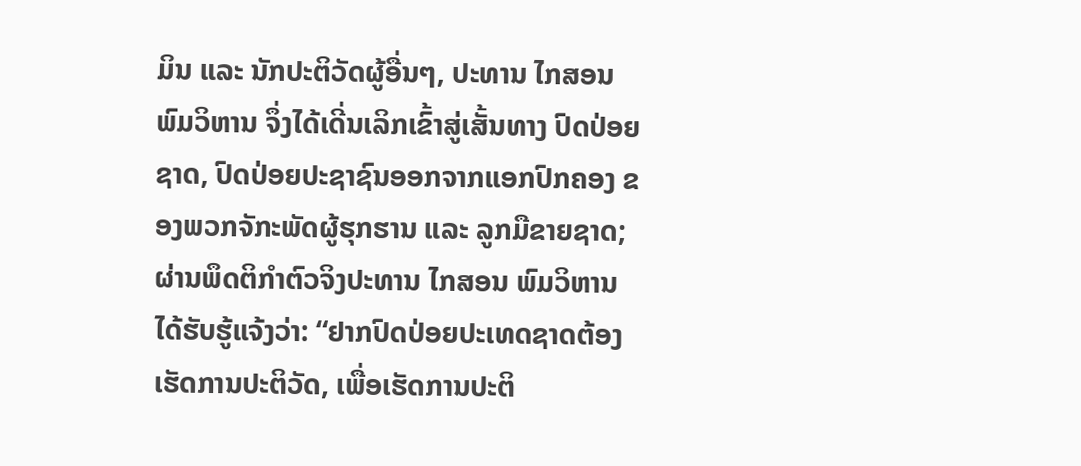ມິນ ແລະ ນັກປະຕິວັດຜູ້ອື່ນໆ, ປະທານ ໄກສອນ ພົມວິຫານ ຈຶ່ງໄດ້ເດີ່ນເລິກເຂົ້າສູ່ເສັ້ນທາງ ປົດປ່ອຍ ຊາດ, ປົດປ່ອຍປະຊາຊົນອອກຈາກແອກປົກຄອງ ຂອງພວກຈັກະພັດຜູ້ຮຸກຮານ ແລະ ລູກມືຂາຍຊາດ; ຜ່ານພຶດຕິກຳຕົວຈິງປະທານ ໄກສອນ ພົມວິຫານ ໄດ້ຮັບຮູ້ແຈ້ງວ່າ: “ຢາກປົດປ່ອຍປະເທດຊາດຕ້ອງເຮັດການປະຕິວັດ, ເພື່ອເຮັດການປະຕິ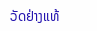ວັດຢ່າງແທ້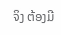ຈິງ ຕ້ອງມີ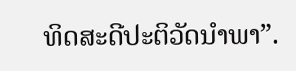ທິດສະດີປະຕິວັດນຳພາ”.